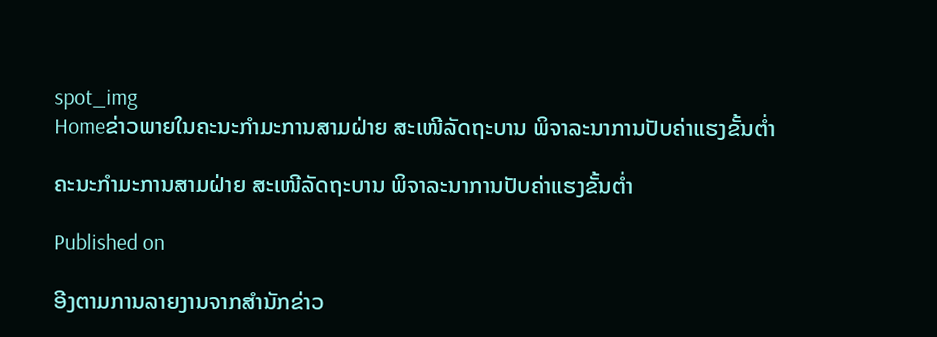spot_img
Homeຂ່າວພາຍໃນຄະນະກໍາມະການສາມຝ່າຍ ສະເໜີລັດຖະບານ ພິຈາລະນາການປັບຄ່າແຮງຂັ້ນຕ່ຳ

ຄະນະກໍາມະການສາມຝ່າຍ ສະເໜີລັດຖະບານ ພິຈາລະນາການປັບຄ່າແຮງຂັ້ນຕ່ຳ

Published on

ອີງຕາມການລາຍງານຈາກສຳນັກຂ່າວ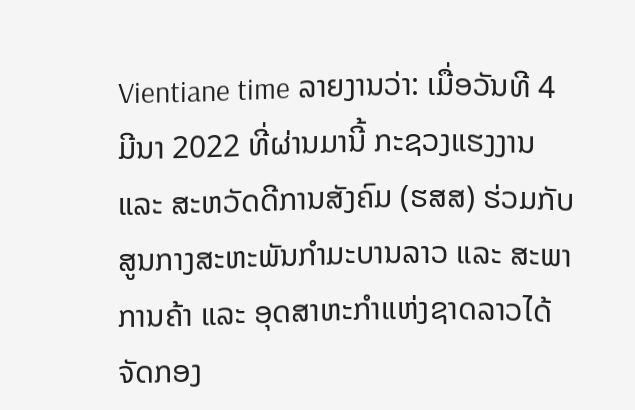Vientiane time ລາຍງານວ່າ: ເມື່ອວັນທີ 4 ມີນາ 2022 ທີ່ຜ່ານມານີ້ ກະຊວງແຮງງານ ແລະ ສະຫວັດດີການສັງຄົມ (ຮສສ) ຮ່ວມກັບສູນກາງສະຫະພັນກໍາມະບານລາວ ແລະ ສະພາການຄ້າ ແລະ ອຸດສາຫະກໍາແຫ່ງຊາດລາວໄດ້ຈັດກອງ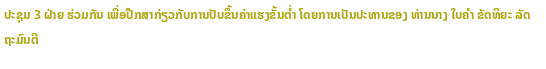ປະຊຸມ 3 ຝ່າຍ ຮ່ວມກັນ ເພື່ອປືກສາກ່ຽວກັບການປັບຂຶ້ນຄ່າແຮງຂັ້ນຕໍ່າ ໂດຍການເປັນປະທານຂອງ ທ່ານນາງ ໃບຄໍາ ຂັດທິຍະ ລັດຖະມົນຕີ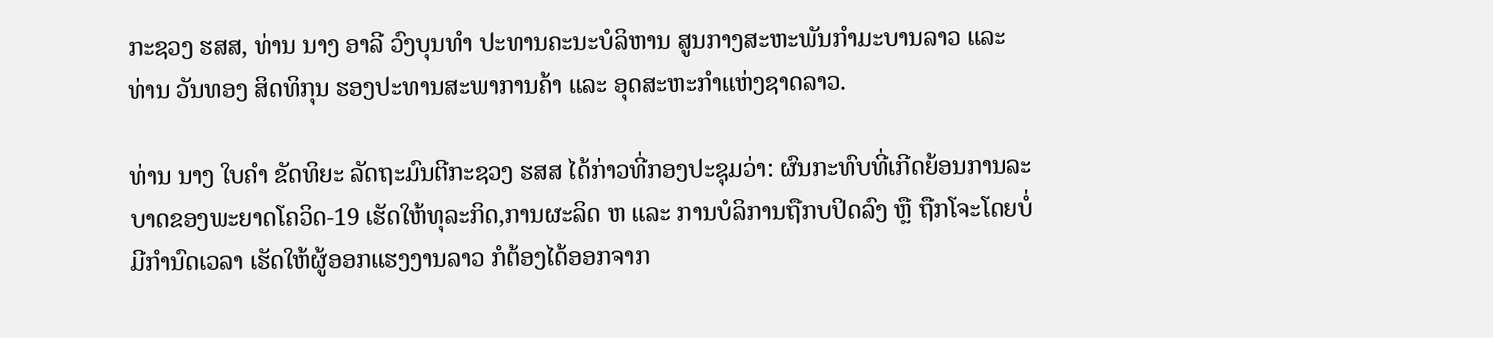ກະຊວງ ຮສສ, ທ່ານ ນາງ ອາລີ ວົງບຸນທໍາ ປະທານຄະນະບໍລິຫານ ສູນກາງສະຫະພັນກໍາມະບານລາວ ແລະ ທ່ານ ວັນທອງ ສິດທິກຸນ ຮອງປະທານສະພາການຄ້າ ແລະ ອຸດສະຫະກໍາແຫ່ງຊາດລາວ.

ທ່ານ ນາງ ໃບຄໍາ ຂັດທິຍະ ລັດຖະມົນຕີກະຊວງ ຮສສ ໄດ້ກ່າວທີ່ກອງປະຊຸມວ່າ: ຜົນກະທົບທີ່ເກີດຍ້ອນການລະບາດຂອງພະຍາດໂຄວິດ-19 ເຮັດໃຫ້ທຸລະກິດ,ການຜະລິດ ຫ ແລະ ການບໍລິການຖືກບປິດລົງ ຫຼື ຖືກໂຈະໂດຍບໍ່ມີກໍານົດເວລາ ເຮັດໃຫ້ຜູ້ອອກແຮງງານລາວ ກໍຕ້ອງໄດ້ອອກຈາກ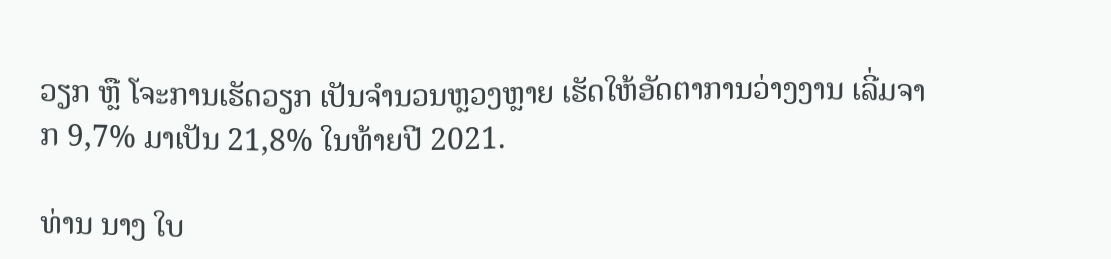ວຽກ ຫຼື ໂຈະການເຮັດວຽກ ເປັນຈໍານວນຫຼວງຫຼາຍ ເຮັດໃຫ້ອັດຕາການວ່າງງານ ເລີ່ມຈາກ 9,7% ມາເປັນ 21,8% ໃນທ້າຍປີ 2021.

ທ່ານ ນາງ ໃບ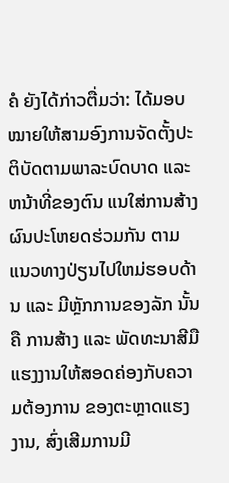ຄໍ ຍັງໄດ້ກ່າວຕື່ມວ່າ: ໄດ້ມອບໝາຍໃຫ້ສາມອົງການຈັດຕັ້ງປະຕິບັດຕາມພາລະບົດບາດ ແລະ ຫນ້າທີ່ຂອງຕົນ ແນໃສ່ການສ້າງຜົນປະໂຫຍດຮ່ວມກັນ ຕາມແນວທາງປ່ຽນໄປໃຫມ່ຮອບດ້ານ ແລະ ມີຫຼັກການຂອງລັກ ນັ້ນຄື ການສ້າງ ແລະ ພັດທະນາສີມືແຮງງານໃຫ້ສອດຄ່ອງກັບຄວາມຕ້ອງການ ຂອງຕະຫຼາດແຮງງານ, ສົ່ງເສີມການມີ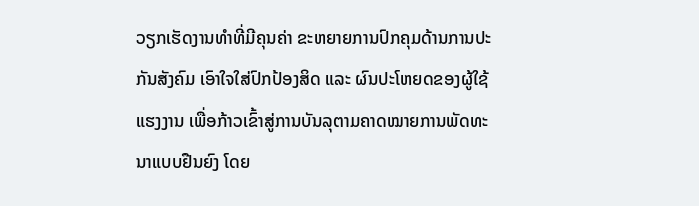ວຽກເຮັດງານທຳທີ່ມີຄຸນຄ່າ ຂະຫຍາຍການປົກຄຸມດ້ານການປະກັນສັງຄົມ ເອົາໃຈໃສ່ປົກປ້ອງສິດ ແລະ ຜົນປະໂຫຍດຂອງຜູ້ໃຊ້ແຮງງານ ເພື່ອກ້າວເຂົ້າສູ່ການບັນລຸຕາມຄາດໝາຍການພັດທະນາແບບຢືນຍົງ ໂດຍ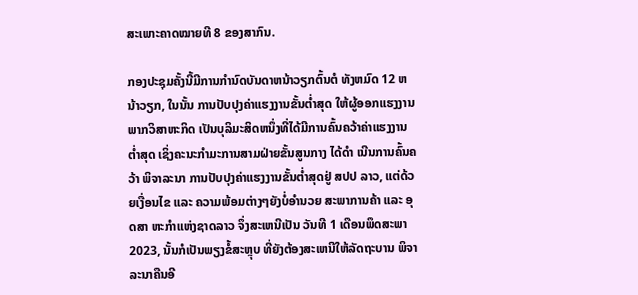ສະເພາະຄາດໝາຍທີ 8 ຂອງສາກົນ.

ກອງປະຊຸມຄັ້ງນີ້ມີການກໍານົດບັນດາຫນ້າວຽກຕົ້ນຕໍ ທັງຫມົດ 12 ຫນ້າວຽກ, ໃນນັ້ນ ການປັບປຸງຄ່າແຮງງານຂັ້ນຕໍ່າສຸດ ໃຫ້ຜູ້ອອກແຮງງານພາກວິສາຫະກິດ ເປັນບຸລິມະສິດຫນຶ່ງທີ່ໄດ້ມີການຄົ້ນຄວ້າຄ່າແຮງງານຕ່ຳສຸດ ເຊິ່ງຄະນະກໍາມະການສາມຝ່າຍຂັ້ນສູນກາງ ໄດ້ດໍາ ເນີນການຄົ້ນຄວ້າ ພິຈາລະນາ ການປັບປຸງຄ່າແຮງງານຂັ້ນຕໍ່າສຸດຢູ່ ສປປ ລາວ, ແຕ່ດ້ວຍເງື່ອນໄຂ ແລະ ຄວາມພ້ອມຕ່າງໆຍັງບໍ່ອໍານວຍ ສະພາການຄ້າ ແລະ ອຸດສາ ຫະກໍາແຫ່ງຊາດລາວ ຈຶ່ງສະເຫນີເປັນ ວັນທີ 1 ເດືອນພຶດສະພາ 2023, ນັ້ນກໍເປັນພຽງຂໍ້ສະຫຼຸບ ທີ່ຍັງຕ້ອງສະເຫນີໃຫ້ລັດຖະບານ ພິຈາລະນາຄືນອີ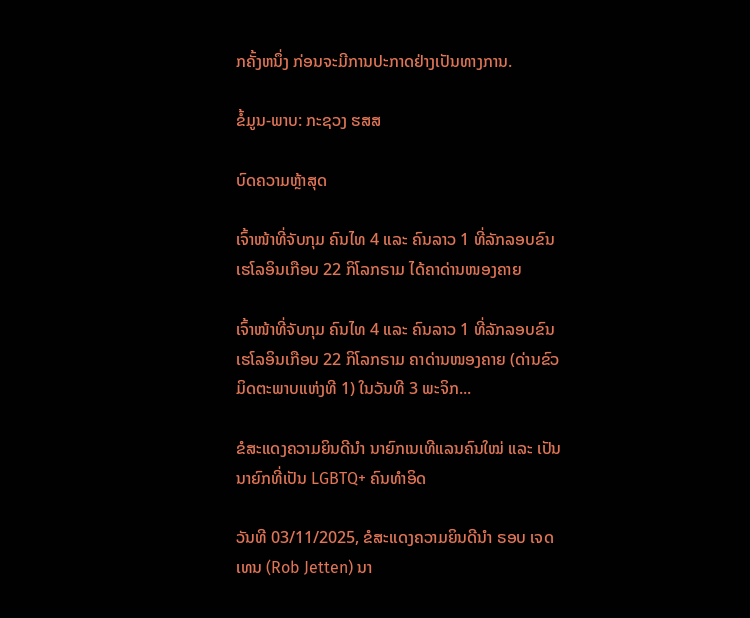ກຄັ້ງຫນຶ່ງ ກ່ອນຈະມີການປະກາດຢ່າງເປັນທາງການ.

ຂໍ້ມູນ-ພາບ: ກະຊວງ ຮສສ

ບົດຄວາມຫຼ້າສຸດ

ເຈົ້າໜ້າທີ່ຈັບກຸມ ຄົນໄທ 4 ແລະ ຄົນລາວ 1 ທີ່ລັກລອບຂົນເຮໂລອິນເກືອບ 22 ກິໂລກຣາມ ໄດ້ຄາດ່ານໜອງຄາຍ

ເຈົ້າໜ້າທີ່ຈັບກຸມ ຄົນໄທ 4 ແລະ ຄົນລາວ 1 ທີ່ລັກລອບຂົນເຮໂລອິນເກືອບ 22 ກິໂລກຣາມ ຄາດ່ານໜອງຄາຍ (ດ່ານຂົວມິດຕະພາບແຫ່ງທີ 1) ໃນວັນທີ 3 ພະຈິກ...

ຂໍສະແດງຄວາມຍິນດີນຳ ນາຍົກເນເທີແລນຄົນໃໝ່ ແລະ ເປັນນາຍົກທີ່ເປັນ LGBTQ+ ຄົນທຳອິດ

ວັນທີ 03/11/2025, ຂໍສະແດງຄວາມຍິນດີນຳ ຣອບ ເຈດເທນ (Rob Jetten) ນາ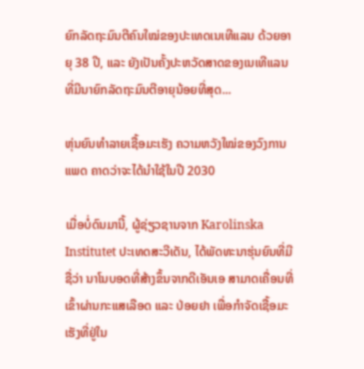ຍົກລັດຖະມົນຕີຄົນໃໝ່ຂອງປະເທດເນເທີແລນ ດ້ວຍອາຍຸ 38 ປີ, ແລະ ຍັງເປັນຄັ້ງປະຫວັດສາດຂອງເນເທີແລນ ທີ່ມີນາຍົກລັດຖະມົນຕີອາຍຸນ້ອຍທີ່ສຸດ...

ຫຸ່ນຍົນທຳລາຍເຊື້ອມະເຮັງ ຄວາມຫວັງໃໝ່ຂອງວົງການແພດ ຄາດວ່າຈະໄດ້ນໍາໃຊ້ໃນປີ 2030

ເມື່ອບໍ່ດົນມານີ້, ຜູ້ຊ່ຽວຊານຈາກ Karolinska Institutet ປະເທດສະວີເດັນ, ໄດ້ພັດທະນາຮຸ່ນຍົນທີ່ມີຊື່ວ່າ ນາໂນບອດທີ່ສ້າງຂຶ້ນຈາກດີເອັນເອ ສາມາດເຄື່ອນທີ່ເຂົ້າຜ່ານກະແສເລືອດ ແລະ ປ່ອຍຢາ ເພື່ອກຳຈັດເຊື້ອມະເຮັງທີ່ຢູ່ໃນ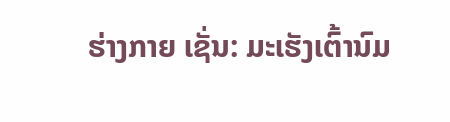ຮ່າງກາຍ ເຊັ່ນ: ມະເຮັງເຕົ້ານົມ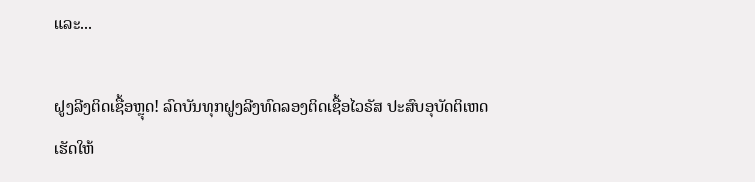ແລະ...

ຝູງລີງຕິດເຊື້ອຫຼຸດ! ລົດບັນທຸກຝູງລີງທົດລອງຕິດເຊື້ອໄວຣັສ ປະສົບອຸບັດຕິເຫດ ເຮັດໃຫ້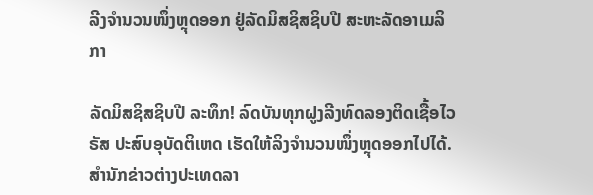ລີງຈຳນວນໜຶ່ງຫຼຸດອອກ ຢູ່ລັດມິສຊິສຊິບປີ ສະຫະລັດອາເມລິກາ

ລັດມິສຊິສຊິບປີ ລະທຶກ! ລົດບັນທຸກຝູງລີງທົດລອງຕິດເຊື້ອໄວຣັສ ປະສົບອຸບັດຕິເຫດ ເຮັດໃຫ້ລິງຈຳນວນໜຶ່ງຫຼຸດອອກໄປໄດ້. ສຳນັກຂ່າວຕ່າງປະເທດລາ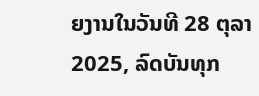ຍງານໃນວັນທີ 28 ຕຸລາ 2025, ລົດບັນທຸກ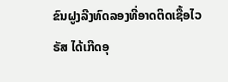ຂົນຝູງລີງທົດລອງທີ່ອາດຕິດເຊື້ອໄວຣັສ ໄດ້ເກີດອຸ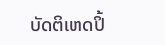ບັດຕິເຫດປິ້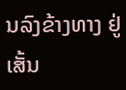ນລົງຂ້າງທາງ ຢູ່ເສັ້ນ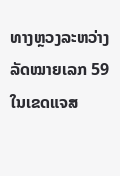ທາງຫຼວງລະຫວ່າງລັດໝາຍເລກ 59 ໃນເຂດແຈສ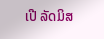ເປີ ລັດມິສ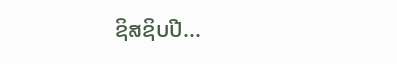ຊິສຊິບປີ...